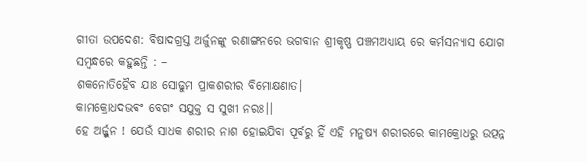ଗୀତା ଉପଦେଶ: ବିଷାଦଗ୍ରସ୍ତ ଅର୍ଜୁନଙ୍କୁ ରଣାଙ୍ଗନରେ ଭଗବାନ ଶ୍ରୀକୃଷ୍ଣ ପଞ୍ଚମଅଧ୍ୟାୟ ରେ କର୍ମସନ୍ୟାସ ଯୋଗ ସମ୍ବନ୍ଧରେ କହୁଛନ୍ତି : –
ଶକନୋତିହୈବ ଯାଃ ସୋଢୁମ ପ୍ରାକଶରୀର ବିମୋକ୍ଷଣାତ।
କାମକ୍ରୋଧଦଭଵଂ ବେଗଂ ସଯୁକ୍ତ ସ ସୁଖୀ ନରଃ।।
ହେ ଅର୍ଜ୍ଜୁନ ! ଯେଉଁ ସାଧକ ଶରୀର ନାଶ ହୋଇଯିବା ପୂର୍ବରୁ ହିଁ ଏହି ମନୁଷ୍ୟ ଶରୀରରେ କାମକ୍ରୋଧରୁ ଉତ୍ପନ୍ନ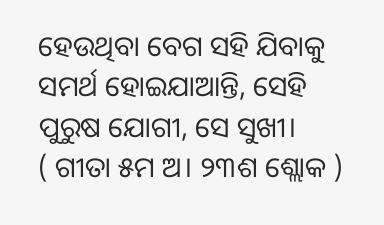ହେଉଥିବା ବେଗ ସହି ଯିବାକୁ ସମର୍ଥ ହୋଇଯାଆନ୍ତି, ସେହି ପୁରୁଷ ଯୋଗୀ, ସେ ସୁଖୀ।
( ଗୀତା ୫ମ ଅ। ୨୩ଶ ଶ୍ଲୋକ )